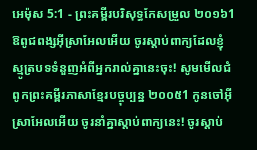អេម៉ុស 5:1 - ព្រះគម្ពីរបរិសុទ្ធកែសម្រួល ២០១៦1 ឱពូជពង្សអ៊ីស្រាអែលអើយ ចូរស្តាប់ពាក្យដែលខ្ញុំស្មូត្របទទំនួញអំពីអ្នករាល់គ្នានេះចុះ! សូមមើលជំពូកព្រះគម្ពីរភាសាខ្មែរបច្ចុប្បន្ន ២០០៥1 កូនចៅអ៊ីស្រាអែលអើយ ចូរនាំគ្នាស្ដាប់ពាក្យនេះ! ចូរស្ដាប់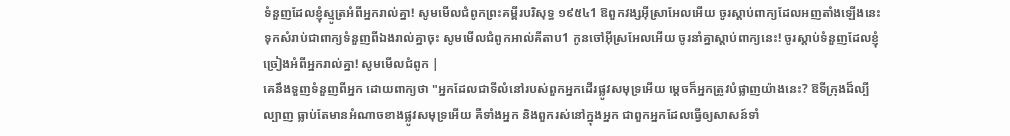ទំនួញដែលខ្ញុំស្មូត្រអំពីអ្នករាល់គ្នា! សូមមើលជំពូកព្រះគម្ពីរបរិសុទ្ធ ១៩៥៤1 ឱពួកវង្សអ៊ីស្រាអែលអើយ ចូរស្តាប់ពាក្យដែលអញតាំងឡើងនេះ ទុកសំរាប់ជាពាក្យទំនួញពីឯងរាល់គ្នាចុះ សូមមើលជំពូកអាល់គីតាប1 កូនចៅអ៊ីស្រអែលអើយ ចូរនាំគ្នាស្ដាប់ពាក្យនេះ! ចូរស្ដាប់ទំនួញដែលខ្ញុំច្រៀងអំពីអ្នករាល់គ្នា! សូមមើលជំពូក |
គេនឹងទួញទំនួញពីអ្នក ដោយពាក្យថា "អ្នកដែលជាទីលំនៅរបស់ពួកអ្នកដើរផ្លូវសមុទ្រអើយ ម្តេចក៏អ្នកត្រូវបំផ្លាញយ៉ាងនេះ? ឱទីក្រុងដ៏ល្បីល្បាញ ធ្លាប់តែមានអំណាចខាងផ្លូវសមុទ្រអើយ គឺទាំងអ្នក និងពួករស់នៅក្នុងអ្នក ជាពួកអ្នកដែលធ្វើឲ្យសាសន៍ទាំ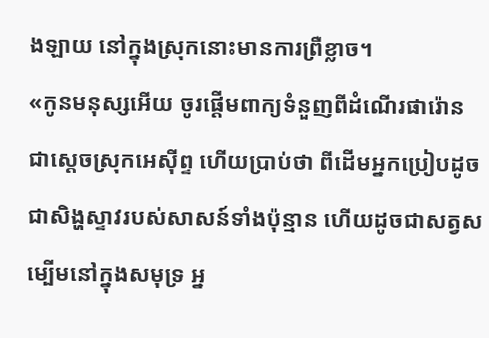ងឡាយ នៅក្នុងស្រុកនោះមានការព្រឺខ្លាច។
«កូនមនុស្សអើយ ចូរផ្តើមពាក្យទំនួញពីដំណើរផារ៉ោន ជាស្តេចស្រុកអេស៊ីព្ទ ហើយប្រាប់ថា ពីដើមអ្នកប្រៀបដូចជាសិង្ហស្ទាវរបស់សាសន៍ទាំងប៉ុន្មាន ហើយដូចជាសត្វសម្បើមនៅក្នុងសមុទ្រ អ្ន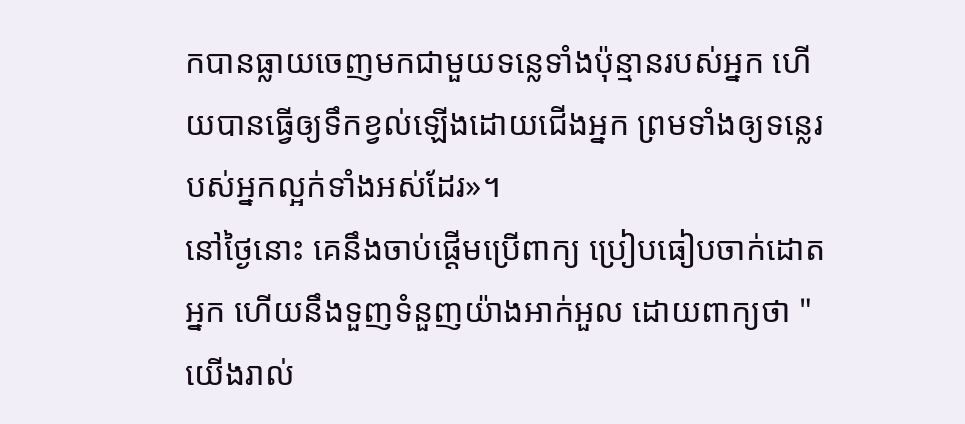កបានធ្លាយចេញមកជាមួយទន្លេទាំងប៉ុន្មានរបស់អ្នក ហើយបានធ្វើឲ្យទឹកខ្វល់ឡើងដោយជើងអ្នក ព្រមទាំងឲ្យទន្លេរបស់អ្នកល្អក់ទាំងអស់ដែរ»។
នៅថ្ងៃនោះ គេនឹងចាប់ផ្ដើមប្រើពាក្យ ប្រៀបធៀបចាក់ដោតអ្នក ហើយនឹងទួញទំនួញយ៉ាងអាក់អួល ដោយពាក្យថា "យើងរាល់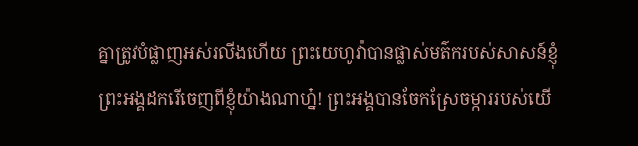គ្នាត្រូវបំផ្លាញអស់រលីងហើយ ព្រះយេហូវ៉ាបានផ្លាស់មត៌ករបស់សាសន៍ខ្ញុំ ព្រះអង្គដករើចេញពីខ្ញុំយ៉ាងណាហ្ន៎! ព្រះអង្គបានចែកស្រែចម្ការរបស់យើ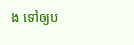ង ទៅឲ្យប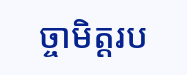ច្ចាមិត្តរប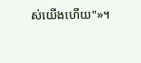ស់យើងហើយ"»។